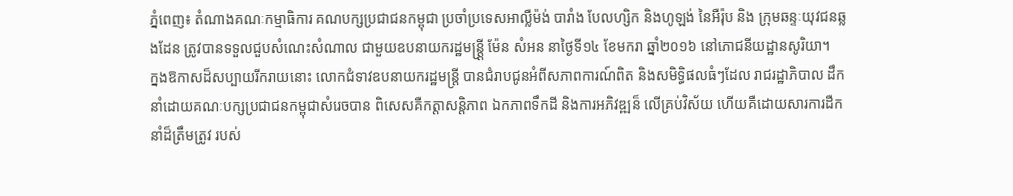ភ្នំពេញ៖ តំណាងគណៈកម្មាធិការ គណបក្សប្រជាជនកម្ពុជា ប្រចាំប្រទេសអាល្លឺម៉ង់ បារាំង បែលហ្សិក និងហូឡង់ នៃអឺរ៉ុប និង ក្រុមឆន្ទៈយុវជនឆ្លងដែន ត្រូវបានទទួលជួបសំណេះសំណាល ជាមួយឧបនាយករដ្ឋមន្ត្រី្ត ម៉ែន សំអន នាថ្ងៃទី១៤ ខែមករា ឆ្នាំ២០១៦ នៅភោជនីយដ្ឋានសូរិយា។
ក្នងឱកាសដ៏សប្បាយរីករាយនោះ លោកជំទាវឧបនាយករដ្ឋមន្ត្រី បានជំរាបជូនអំពីសភាពការណ៍ពិត និងសមិទ្ធិផលធំៗដែល រាជរដ្ឋាភិបាល ដឹកនាំដោយគណៈបក្សប្រជាជនកម្ពុជាសំរេចបាន ពិសេសគឺកត្តាសន្តិភាព ឯកភាពទឹកដី និងការអភិវឌ្ឍន៏ លើគ្រប់វិស័យ ហើយគឺដោយសារការដឺកនាំដ៏ត្រឹមត្រូវ របស់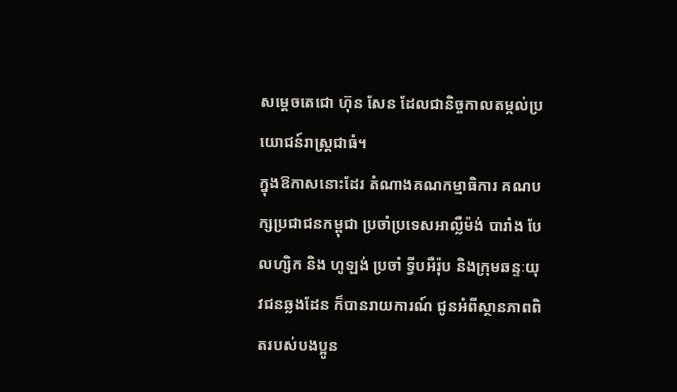សម្ដេចតេជោ ហ៊ុន សែន ដែលជានិច្ចកាលតម្កល់ប្រយោជន៍រាស្ត្រជាធំ។
ក្នុងឱកាសនោះដែរ តំណាងគណកម្មាធិការ គណបក្សប្រជាជនកម្ពុជា ប្រចាំប្រទេសអាល្លឺម៉ង់ បារាំង បែលហ្សិក និង ហូឡង់ ប្រចាំ ទ្វីបអឺរ៉ុប និងក្រុមឆន្ទៈយុវជនឆ្លងដែន ក៏បានរាយការណ៍ ជូនអំពីស្ថានភាពពិតរបស់បងប្អូន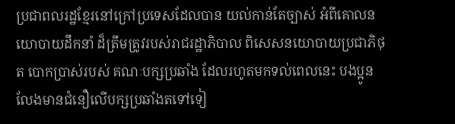ប្រជាពលរដ្ឋខ្មែរនៅក្រៅប្រទេសដែលបាន យល់កាន់តែច្បាស់ អំពីគោលនយោបាយដឹកនាំ ដ៏ត្រឹមត្រូវរបស់រាជរដ្ឋាភិបាល ពិសេសនយោបាយប្រជាភិថុត បោកប្រាស់របស់ គណៈបក្សប្រឆាំង ដែលរហូតមកទល់ពេលនេះ បងប្អូនលែងមានជំនឿលើបក្សប្រឆាំងតទៅទៀ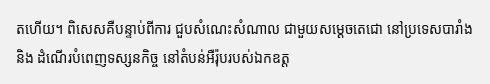តហើយ។ ពិសេសគឺបន្ទាប់ពីការ ជួបសំណេះសំណាល ជាមួយសម្ដេចតេជោ នៅប្រទេសបារាំង និង ដំណើរបំពេញទស្សនកិច្ច នៅតំបន់អឺរ៉ុបរបស់ឯកឧត្ត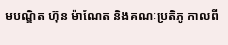មបណ្ឌិត ហ៊ុន ម៉ាណែត និងគណៈប្រតិភូ កាលពី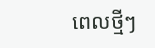ពេលថ្មីៗ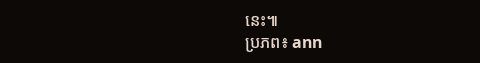នេះ៕
ប្រភព៖ ann